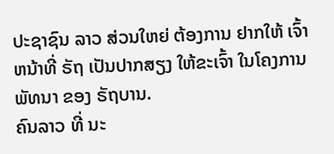ປະຊາຊົນ ລາວ ສ່ວນໃຫຍ່ ຕ້ອງການ ຢາກໃຫ້ ເຈົ້າຫນ້າທີ່ ຣັຖ ເປັນປາກສຽງ ໃຫ້ຂະເຈົ້າ ໃນໂຄງການ ພັທນາ ຂອງ ຣັຖບານ.
ຄົນລາວ ທີ່ ນະ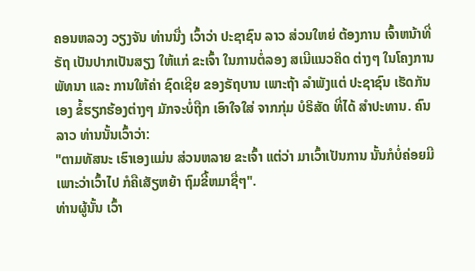ຄອນຫລວງ ວຽງຈັນ ທ່ານນື່ງ ເວົ້າວ່າ ປະຊາຊົນ ລາວ ສ່ວນໃຫຍ່ ຕ້ອງການ ເຈົ້າຫນ້າທີ່ຣັຖ ເປັນປາກເປັນສຽງ ໃຫ້ແກ່ ຂະເຈົ້າ ໃນການຕໍ່ລອງ ສເນີແນວຄິດ ຕ່າງໆ ໃນໂຄງການ ພັທນາ ແລະ ການໃຫ້ຄ່າ ຊົດເຊີຍ ຂອງຣັຖບານ ເພາະຖ້າ ລໍາພັງແຕ່ ປະຊາຊົນ ເຮັດກັນເອງ ຂໍ້ຮຽກຮ້ອງຕ່າງໆ ມັກຈະບໍ່ຖືກ ເອົາໃຈໃສ່ ຈາກກຸ່ມ ບໍຣິສັດ ທີ່ໄດ້ ສຳປະທານ. ຄົນລາວ ທ່ານນັ້ນເວົ້າວ່າ:
"ຕາມທັສນະ ເຮົາເອງແມ່ນ ສ່ວນຫລາຍ ຂະເຈົ້າ ແຕ່ວ່າ ມາເວົ້າເປັນການ ນັ້ນກໍບໍ່ຄ່ອຍມີ ເພາະວ່າເວົ້າໄປ ກໍຄືເສັຽຫຍ້າ ຖົມຂີ້ຫມາຊື່ໆ".
ທ່ານຜູ້ນັ້ນ ເວົ້າ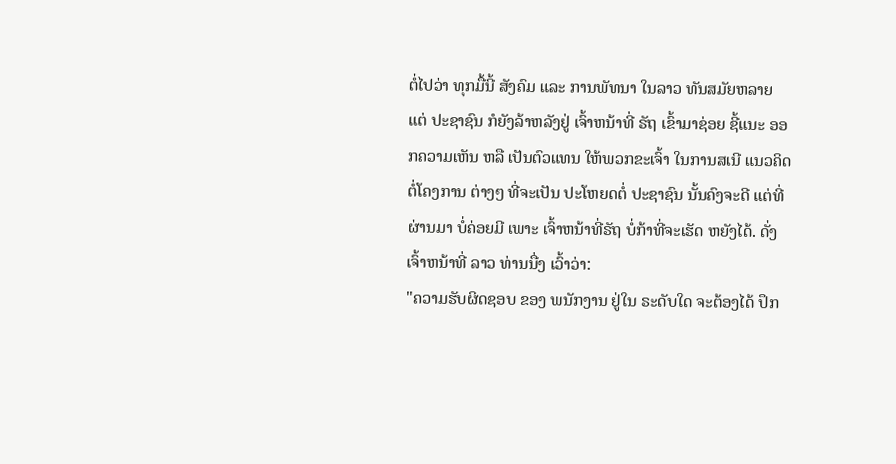ຕໍ່ໄປວ່າ ທຸກມື້ນີ້ ສັງຄົມ ແລະ ການພັທນາ ໃນລາວ ທັນສມັຍຫລາຍ ແຕ່ ປະຊາຊົນ ກໍຍັງລ້າຫລັງຢູ່ ເຈົ້າຫນ້າທີ່ ຣັຖ ເຂົ້າມາຊ່ອຍ ຊີ້ແນະ ອອກຄວາມເຫັນ ຫລື ເປັນຕົວແທນ ໃຫ້ພວກຂະເຈົ້າ ໃນການສເນີ ແນວຄິດ ຕໍ່ໂຄງການ ຕ່າງໆ ທີ່ຈະເປັນ ປະໂຫຍດຕໍ່ ປະຊາຊົນ ນັ້ນຄົງຈະດີ ແຕ່ທີ່ຜ່ານມາ ບໍ່ຄ່ອຍມີ ເພາະ ເຈົ້າຫນ້າທີ່ຣັຖ ບໍ່ກ້າທີ່ຈະເຮັດ ຫຍັງໄດ້. ດັ່ງເຈົ້າຫນ້າທີ່ ລາວ ທ່ານນື່ງ ເວົ້າວ່າ:
"ຄວາມຮັບຜິດຊອບ ຂອງ ພນັກງານ ຢູ່ໃນ ຣະດັບໃດ ຈະຕ້ອງໄດ້ ປຶກ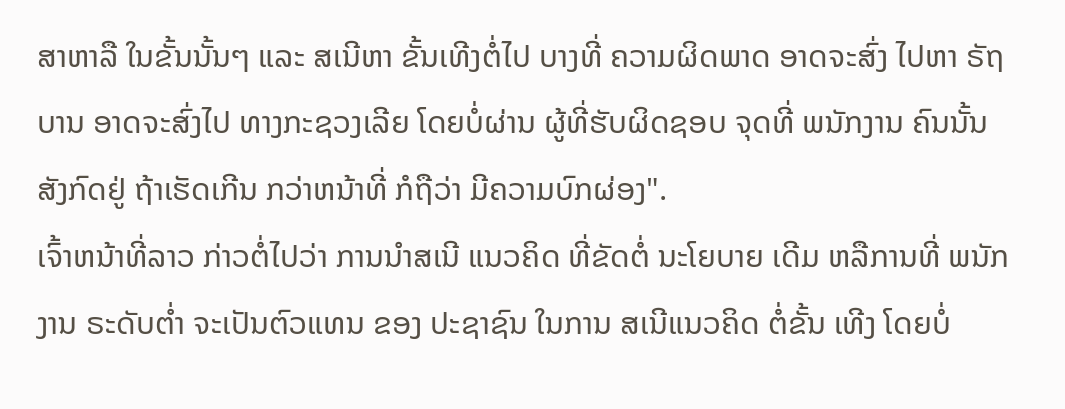ສາຫາລື ໃນຂັ້ນນັ້ນໆ ແລະ ສເນີຫາ ຂັ້ນເທີງຕໍ່ໄປ ບາງທີ່ ຄວາມຜິດພາດ ອາດຈະສົ່ງ ໄປຫາ ຣັຖບານ ອາດຈະສົ່ງໄປ ທາງກະຊວງເລີຍ ໂດຍບໍ່ຜ່ານ ຜູ້ທີ່ຮັບຜິດຊອບ ຈຸດທີ່ ພນັກງານ ຄົນນັ້ນ ສັງກົດຢູ່ ຖ້າເຮັດເກີນ ກວ່າຫນ້າທີ່ ກໍຖືວ່າ ມີຄວາມບົກຜ່ອງ".
ເຈົ້າຫນ້າທີ່ລາວ ກ່າວຕໍ່ໄປວ່າ ການນຳສເນີ ແນວຄິດ ທີ່ຂັດຕໍ່ ນະໂຍບາຍ ເດີມ ຫລືການທີ່ ພນັກງານ ຣະດັບຕ່ຳ ຈະເປັນຕົວແທນ ຂອງ ປະຊາຊົນ ໃນການ ສເນີແນວຄິດ ຕໍ່ຂັ້ນ ເທີງ ໂດຍບໍ່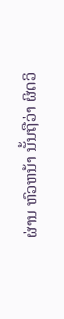ຜ່ານ ຫົວຫນ້າ ນັ້ນຖືວ່າ ຜິດວິ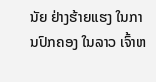ນັຍ ຢ່າງຮ້າຍແຮງ ໃນການປົກຄອງ ໃນລາວ ເຈົ້າຫ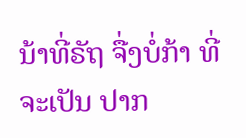ນ້າທີ່ຣັຖ ຈື່ງບໍ່ກ້າ ທີ່ຈະເປັນ ປາກ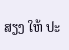ສຽງ ໃຫ້ ປະ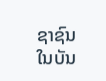ຊາຊົນ ໃນບັນ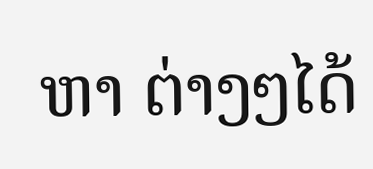ຫາ ຕ່າງໆໄດ້